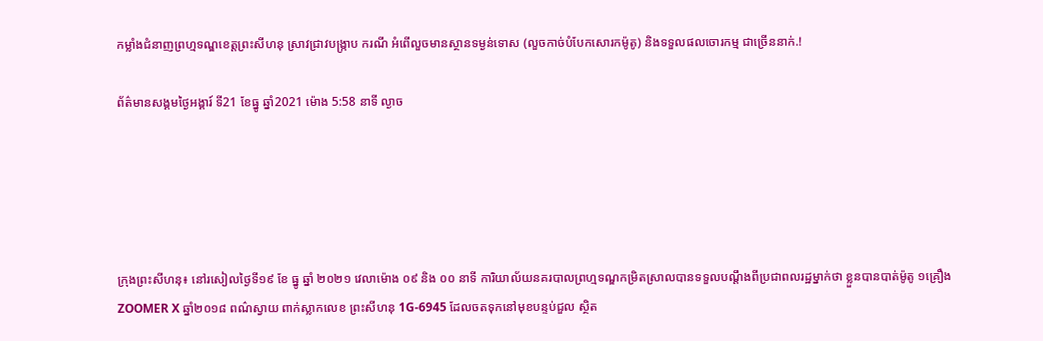កម្លាំងជំនាញព្រហ្មទណ្ឌខេត្តព្រះសីហនុ ស្រាវជ្រាវបង្រ្កាប ករណី អំពើលួចមានស្ថានទម្ងន់ទោស (លួចកាច់បំបែកសោរកម៉ូតូ) និងទទួលផលចោរកម្ម ជាច្រើននាក់.!

ព័ត៌មានសង្គមថ្ងៃអង្គារ៍ ទី21 ខែធ្នូ ឆ្នាំ2021 ម៉ោង 5:58 នាទី ល្ងាច





ក្រុងព្រះសីហនុ៖ នៅរសៀលថ្ងៃទី១៩ ខែ ធ្នូ ឆ្នាំ ២០២១ វេលាម៉ោង ០៩ និង ០០ នាទី ការិយាល័យនគរបាលព្រហ្មទណ្ឌកម្រិតស្រាលបានទទួលបណ្តឹងពីប្រជាពលរដ្ឋម្នាក់ថា ខ្លួនបានបាត់ម៉ូតូ ១គ្រឿង ZOOMER X ឆ្នាំ២០១៨ ពណ៌ស្វាយ ពាក់ស្លាកលេខ ព្រះសីហនុ 1G-6945 ដែលចតទុកនៅមុខបន្ទប់ជួល ស្ថិត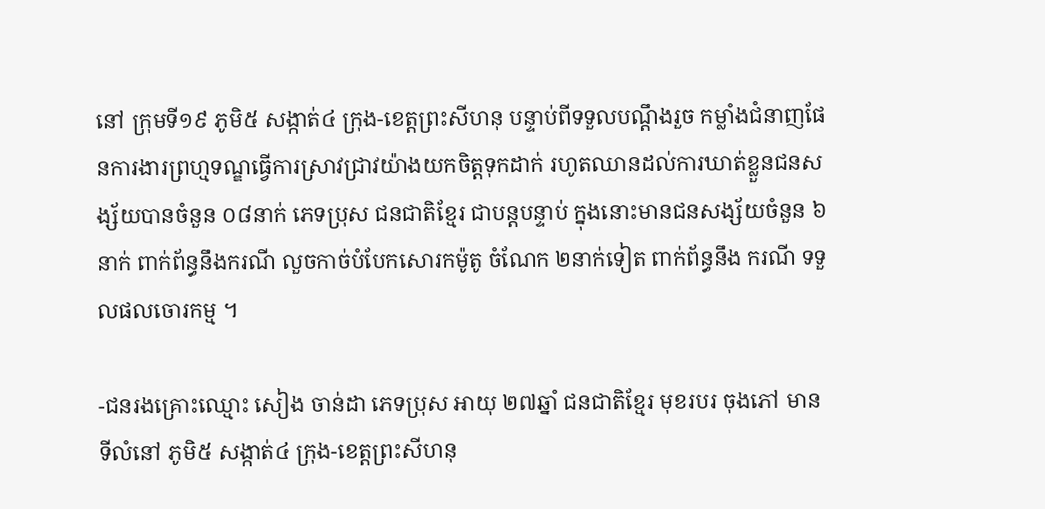នៅ ក្រុមទី១៩ ភូមិ៥ សង្កាត់៤ ក្រុង-ខេត្តព្រះសីហនុ បន្ទាប់ពីទទួលបណ្តឹងរួច កម្លាំងជំនាញផែនការងារព្រហ្មទណ្ឌធ្វើការស្រាវជ្រាវយ៉ាងយកចិត្តទុកដាក់ រហូតឈានដល់ការឃាត់ខ្លួនជនសង្ស័យបានចំនួន ០៨នាក់ ភេទប្រុស ជនជាតិខ្មែរ ជាបន្តបន្ទាប់ ក្នុងនោះមានជនសង្ស័យចំនួន ៦នាក់ ពាក់ព័ន្ធនឹងករណី លួចកាច់បំបែកសោរកម៉ូតូ ចំណែក ២នាក់ទៀត ពាក់ព័ន្ធនឹង ករណី ទទួលផលចោរកម្ម ។

-ជនរងគ្រោះឈ្មោះ សៀង ចាន់ដា ភេទប្រុស អាយុ ២៧ឆ្នាំ ជនជាតិខ្មែរ មុខរបរ ចុងភៅ មានទីលំនៅ ភូមិ៥ សង្កាត់៤ ក្រុង-ខេត្តព្រះសីហនុ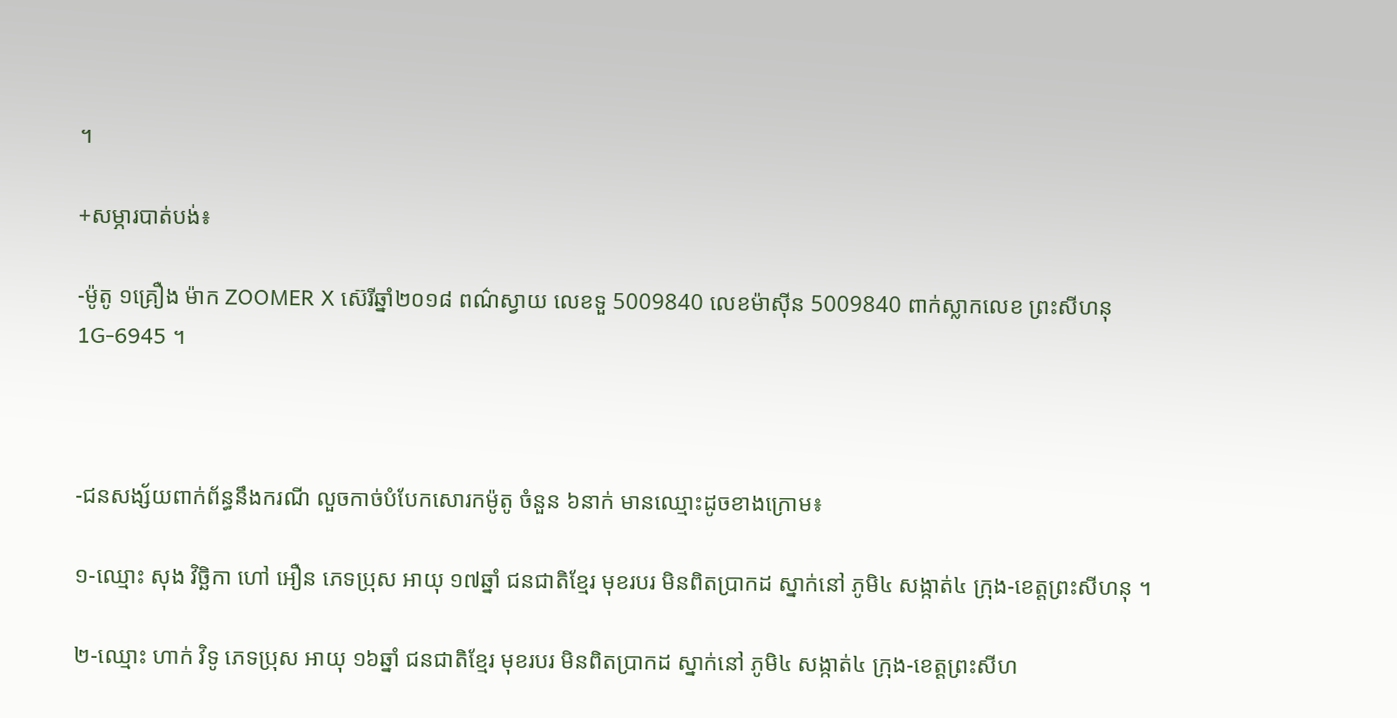។

+សម្ភារបាត់បង់៖

-ម៉ូតូ ១គ្រឿង ម៉ាក ZOOMER X ស៊េរីឆ្នាំ២០១៨ ពណ៌ស្វាយ លេខទួ 5009840 លេខម៉ាស៊ីន 5009840 ពាក់ស្លាកលេខ ព្រះសីហនុ 1G-6945 ។



-ជនសង្ស័យពាក់ព័ន្ធនឹងករណី លួចកាច់បំបែកសោរកម៉ូតូ ចំនួន ៦នាក់ មានឈ្មោះដូចខាងក្រោម៖

១-ឈ្មោះ សុង វិច្ឆិកា ហៅ អឿន ភេទប្រុស អាយុ ១៧ឆ្នាំ ជនជាតិខ្មែរ មុខរបរ មិនពិតប្រាកដ ស្នាក់នៅ ភូមិ៤ សង្កាត់៤ ក្រុង-ខេត្តព្រះសីហនុ ។

២-ឈ្មោះ ហាក់ វិទូ ភេទប្រុស អាយុ ១៦ឆ្នាំ ជនជាតិខ្មែរ មុខរបរ មិនពិតប្រាកដ ស្នាក់នៅ ភូមិ៤ សង្កាត់៤ ក្រុង-ខេត្តព្រះសីហ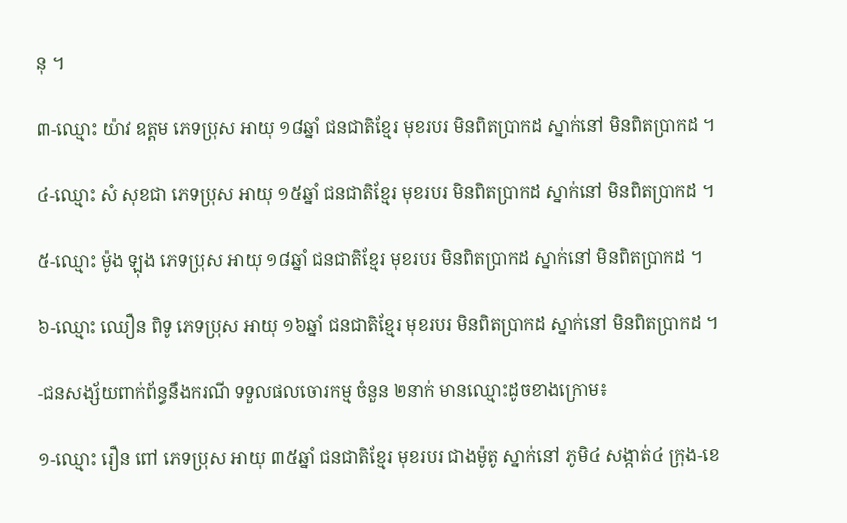នុ ។

៣-ឈ្មោះ យ៉ាវ ឧត្តម ភេទប្រុស អាយុ ១៨ឆ្នាំ ជនជាតិខ្មែរ មុខរបរ មិនពិតប្រាកដ ស្នាក់នៅ មិនពិតប្រាកដ ។

៤-ឈ្មោះ សំ សុខជា ភេទប្រុស អាយុ ១៥ឆ្នាំ ជនជាតិខ្មែរ មុខរបរ មិនពិតប្រាកដ ស្នាក់នៅ មិនពិតប្រាកដ ។

៥-ឈ្មោះ ម៉ូង ឡុង ភេទប្រុស អាយុ ១៨ឆ្នាំ ជនជាតិខ្មែរ មុខរបរ មិនពិតប្រាកដ ស្នាក់នៅ មិនពិតប្រាកដ ។

៦-ឈ្មោះ ឈឿន ពិទូ ភេទប្រុស អាយុ ១៦ឆ្នាំ ជនជាតិខ្មែរ មុខរបរ មិនពិតប្រាកដ ស្នាក់នៅ មិនពិតប្រាកដ ។

-ជនសង្ស័យពាក់ព័ន្ធនឹងករណី ទទួលផលចោរកម្ម ចំនួន ២នាក់ មានឈ្មោះដូចខាងក្រោម៖

១-ឈ្មោះ រឿន ពៅ ភេទប្រុស អាយុ ៣៥ឆ្នាំ ជនជាតិខ្មែរ មុខរបរ ជាងម៉ូតូ ស្នាក់នៅ ភូមិ៤ សង្កាត់៤ ក្រុង-ខេ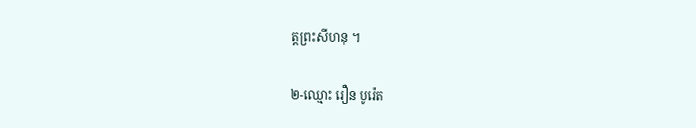ត្តព្រះសីហនុ ។

២-ឈ្មោះ រឿន បូរ៉េត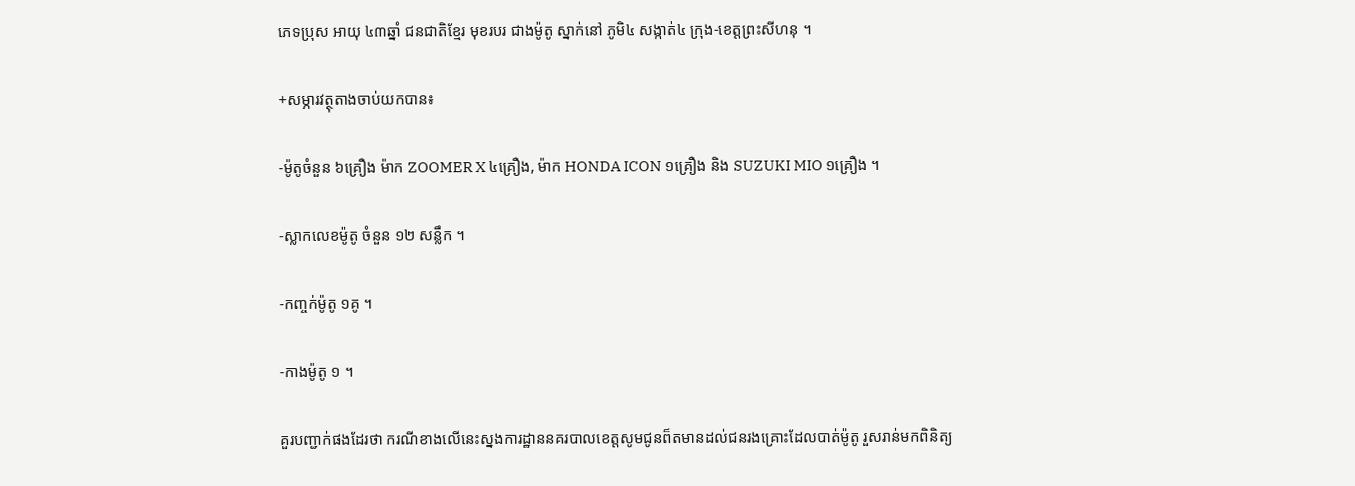ភេទប្រុស អាយុ ៤៣ឆ្នាំ ជនជាតិខ្មែរ មុខរបរ ជាងម៉ូតូ ស្នាក់នៅ ភូមិ៤ សង្កាត់៤ ក្រុង-ខេត្តព្រះសីហនុ ។

+សម្ភារវត្ថុតាងចាប់យកបាន៖

-ម៉ូតូចំនួន ៦គ្រឿង ម៉ាក ZOOMER X ៤គ្រឿង, ម៉ាក HONDA ICON ១គ្រឿង និង SUZUKI MIO ១គ្រឿង ។

-ស្លាកលេខម៉ូតូ ចំនួន ១២ សន្លឹក ។

-កញ្ចក់ម៉ូតូ ១គូ ។

-កាងម៉ូតូ ១ ។

គួរបញ្ជាក់ផងដែរថា ករណីខាងលើនេះស្នងការដ្ឋាននគរបាលខេត្តសូមជូនព៏តមានដល់ជនរងគ្រោះដែលបាត់ម៉ូតូ រួសរាន់មកពិនិត្យ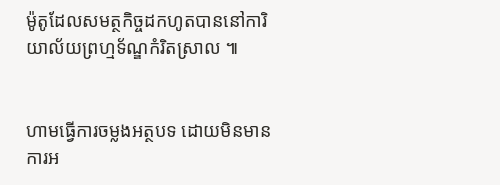ម៉ូតូដែលសមត្ថកិច្ចដកហូតបាននៅការិយាល័យព្រហ្មទ័ណ្ឌកំរិតស្រាល ៕


ហាមធ្វើការចម្លងអត្ថបទ ដោយមិនមានការអ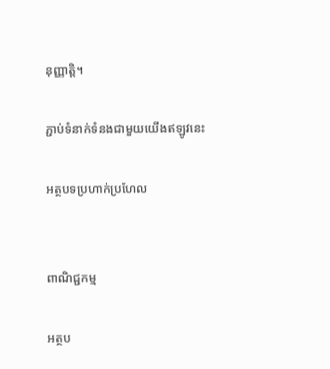នុញ្ញាត្តិ។

ភ្ជាប់ទំនាក់ទំនងជាមួយយើងឥឡូវនេះ

អត្ថបទប្រហាក់ប្រហែល


ពាណិជ្ជកម្ម

អត្ថប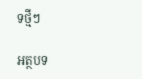ទថ្មីៗ

អត្ថបទ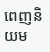ពេញនិយម